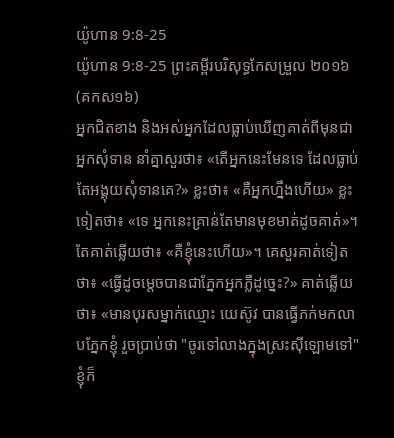យ៉ូហាន 9:8-25
យ៉ូហាន 9:8-25 ព្រះគម្ពីរបរិសុទ្ធកែសម្រួល ២០១៦ (គកស១៦)
អ្នកជិតខាង និងអស់អ្នកដែលធ្លាប់ឃើញគាត់ពីមុនជាអ្នកសុំទាន នាំគ្នាសួរថា៖ «តើអ្នកនេះមែនទេ ដែលធ្លាប់តែអង្គុយសុំទានគេ?» ខ្លះថា៖ «គឺអ្នកហ្នឹងហើយ» ខ្លះទៀតថា៖ «ទេ អ្នកនេះគ្រាន់តែមានមុខមាត់ដូចគាត់»។ តែគាត់ឆ្លើយថា៖ «គឺខ្ញុំនេះហើយ»។ គេសួរគាត់ទៀតថា៖ «ធ្វើដូចម្តេចបានជាភ្នែកអ្នកភ្លឺដូច្នេះ?» គាត់ឆ្លើយថា៖ «មានបុរសម្នាក់ឈ្មោះ យេស៊ូវ បានធ្វើភក់មកលាបភ្នែកខ្ញុំ រួចប្រាប់ថា "ចូរទៅលាងក្នុងស្រះស៊ីឡោមទៅ" ខ្ញុំក៏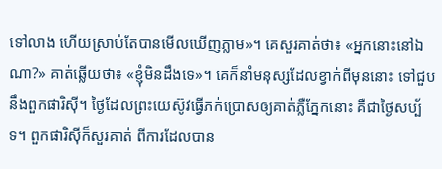ទៅលាង ហើយស្រាប់តែបានមើលឃើញភ្លាម»។ គេសួរគាត់ថា៖ «អ្នកនោះនៅឯណា?» គាត់ឆ្លើយថា៖ «ខ្ញុំមិនដឹងទេ»។ គេក៏នាំមនុស្សដែលខ្វាក់ពីមុននោះ ទៅជួបនឹងពួកផារិស៊ី។ ថ្ងៃដែលព្រះយេស៊ូវធ្វើភក់ប្រោសឲ្យគាត់ភ្លឺភ្នែកនោះ គឺជាថ្ងៃសប្ប័ទ។ ពួកផារិស៊ីក៏សួរគាត់ ពីការដែលបាន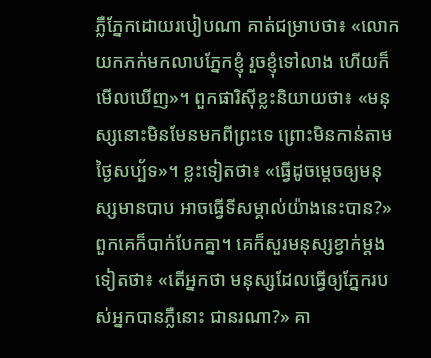ភ្លឺភ្នែកដោយរបៀបណា គាត់ជម្រាបថា៖ «លោកយកភក់មកលាបភ្នែកខ្ញុំ រួចខ្ញុំទៅលាង ហើយក៏មើលឃើញ»។ ពួកផារិស៊ីខ្លះនិយាយថា៖ «មនុស្សនោះមិនមែនមកពីព្រះទេ ព្រោះមិនកាន់តាមថ្ងៃសប្ប័ទ»។ ខ្លះទៀតថា៖ «ធ្វើដូចម្តេចឲ្យមនុស្សមានបាប អាចធ្វើទីសម្គាល់យ៉ាងនេះបាន?» ពួកគេក៏បាក់បែកគ្នា។ គេក៏សួរមនុស្សខ្វាក់ម្តងទៀតថា៖ «តើអ្នកថា មនុស្សដែលធ្វើឲ្យភ្នែករបស់អ្នកបានភ្លឺនោះ ជានរណា?» គា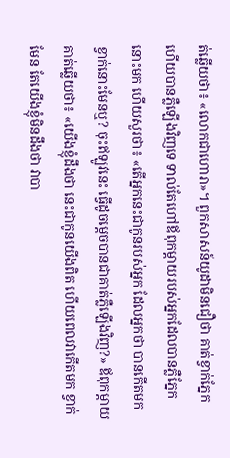ត់ឆ្លើយថា៖ «លោកជាហោរា»។ ពួកសាសន៍យូដាមិនជឿថា គាត់ខ្វាក់ភ្នែក ហើយបានភ្លឺឡើងវិញទេ ទាល់តែហៅឪពុកម្តាយរបស់អ្នកដែលបានភ្លឺភ្នែកនោះមក ហើយសួរថា៖ «តើអ្នកនេះជាកូនរបស់អ្នក ដែលអ្នកថា បានកើតមកខ្វាក់នោះមែនឬ? ចុះឥឡូវនេះ ធ្វើដូចម្តេចបានជាគាត់ភ្លឺឡើងវិញ?» ឪពុកម្តាយគាត់ឆ្លើយថា៖ «យើងខ្ញុំដឹងថា នេះជាកូនយើងពិត ហើយពេលវាកើតមក ខ្វាក់មែន តែយើងខ្ញុំមិនដឹងថា វាបា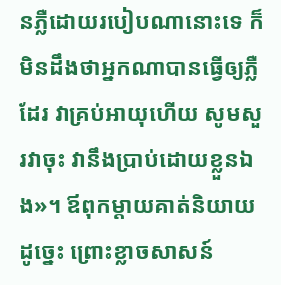នភ្លឺដោយរបៀបណានោះទេ ក៏មិនដឹងថាអ្នកណាបានធ្វើឲ្យភ្លឺដែរ វាគ្រប់អាយុហើយ សូមសួរវាចុះ វានឹងប្រាប់ដោយខ្លួនឯង»។ ឪពុកម្តាយគាត់និយាយដូច្នេះ ព្រោះខ្លាចសាសន៍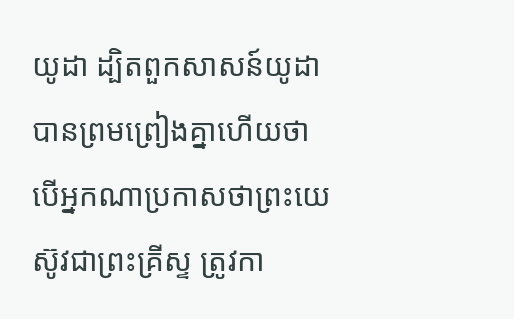យូដា ដ្បិតពួកសាសន៍យូដាបានព្រមព្រៀងគ្នាហើយថា បើអ្នកណាប្រកាសថាព្រះយេស៊ូវជាព្រះគ្រីស្ទ ត្រូវកា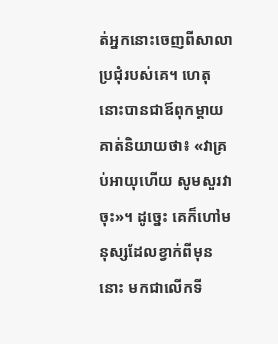ត់អ្នកនោះចេញពីសាលាប្រជុំរបស់គេ។ ហេតុនោះបានជាឪពុកម្តាយគាត់និយាយថា៖ «វាគ្រប់អាយុហើយ សូមសួរវាចុះ»។ ដូច្នេះ គេក៏ហៅមនុស្សដែលខ្វាក់ពីមុននោះ មកជាលើកទី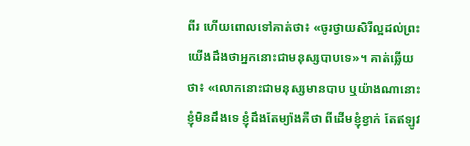ពីរ ហើយពោលទៅគាត់ថា៖ «ចូរថ្វាយសិរីល្អដល់ព្រះ យើងដឹងថាអ្នកនោះជាមនុស្សបាបទេ»។ គាត់ឆ្លើយថា៖ «លោកនោះជាមនុស្សមានបាប ឬយ៉ាងណានោះ ខ្ញុំមិនដឹងទេ ខ្ញុំដឹងតែម្យ៉ាងគឺថា ពីដើមខ្ញុំខ្វាក់ តែឥឡូវ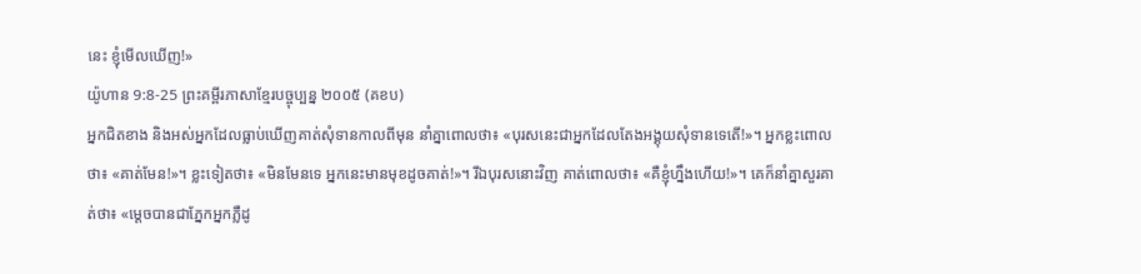នេះ ខ្ញុំមើលឃើញ!»
យ៉ូហាន 9:8-25 ព្រះគម្ពីរភាសាខ្មែរបច្ចុប្បន្ន ២០០៥ (គខប)
អ្នកជិតខាង និងអស់អ្នកដែលធ្លាប់ឃើញគាត់សុំទានកាលពីមុន នាំគ្នាពោលថា៖ «បុរសនេះជាអ្នកដែលតែងអង្គុយសុំទានទេតើ!»។ អ្នកខ្លះពោលថា៖ «គាត់មែន!»។ ខ្លះទៀតថា៖ «មិនមែនទេ អ្នកនេះមានមុខដូចគាត់!»។ រីឯបុរសនោះវិញ គាត់ពោលថា៖ «គឺខ្ញុំហ្នឹងហើយ!»។ គេក៏នាំគ្នាសួរគាត់ថា៖ «ម្ដេចបានជាភ្នែកអ្នកភ្លឺដូ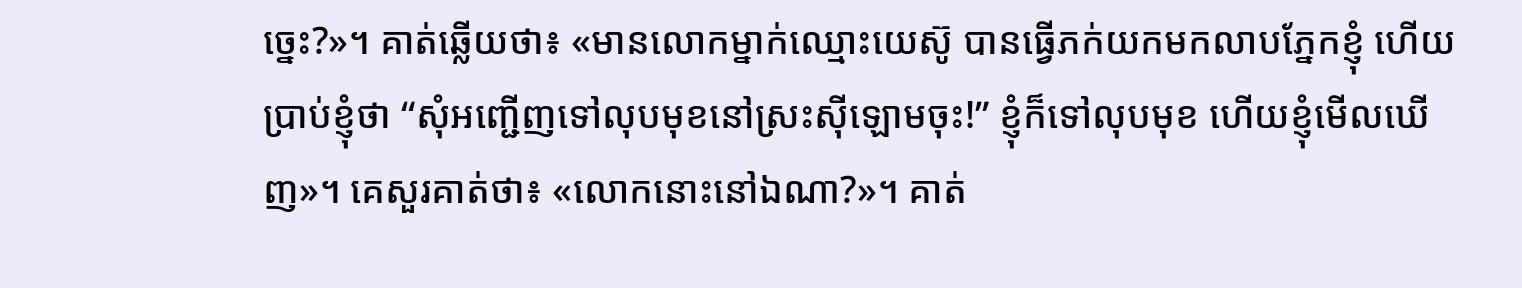ច្នេះ?»។ គាត់ឆ្លើយថា៖ «មានលោកម្នាក់ឈ្មោះយេស៊ូ បានធ្វើភក់យកមកលាបភ្នែកខ្ញុំ ហើយប្រាប់ខ្ញុំថា “សុំអញ្ជើញទៅលុបមុខនៅស្រះស៊ីឡោមចុះ!” ខ្ញុំក៏ទៅលុបមុខ ហើយខ្ញុំមើលឃើញ»។ គេសួរគាត់ថា៖ «លោកនោះនៅឯណា?»។ គាត់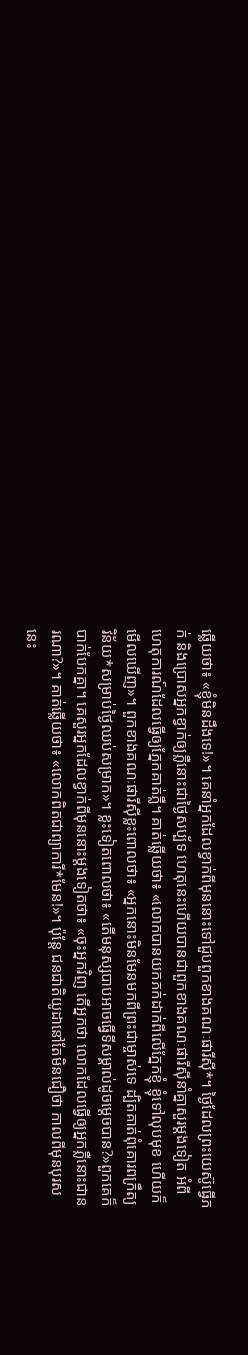ឆ្លើយថា៖ «ខ្ញុំមិនដឹងទេ!»។ គេនាំអ្នកដែលខ្វាក់ពីមុននោះទៅជួបពួកខាងគណៈផារីស៊ី*។ ថ្ងៃដែលព្រះយេស៊ូធ្វើភក់ និងប្រោសអ្នកខ្វាក់ឲ្យភ្លឺនោះជាថ្ងៃសប្ប័ទ ហេតុនេះហើយបានជាពួកខាងគណៈផារីស៊ីនាំគ្នាសួរម្ដងទៀត អំពីហេតុការណ៍ដែលធ្វើឲ្យភ្នែកគាត់ភ្លឺ។ គាត់ឆ្លើយថា៖ «លោកបានយកភក់ដាក់ពីលើភ្នែកខ្ញុំ ខ្ញុំទៅលុបមុខ ហើយក៏មើលឃើញ»។ ពួកខាងគណៈផារីស៊ីខ្លះពោលថា៖ «អ្នកនោះមិនមែនមកពីព្រះជាម្ចាស់ទេ ដ្បិតគាត់ពុំគោរពក្រឹត្យវិន័យ*សម្រាប់ថ្ងៃឈប់សម្រាក»។ ខ្លះទៀតពោលថា៖ «តើមនុស្សបាបអាចធ្វើទីសម្គាល់ដូចម្ដេចបាន?»ពួកគេក៏បាក់បែកគ្នា។ គេសួរអ្នកដែលខ្វាក់ពីមុននោះម្ដងទៀតថា៖ «ចុះអ្នកវិញ តើអ្នកថា លោកដែលធ្វើឲ្យអ្នកភ្លឺនោះជានរណា?»។ គាត់ឆ្លើយថា៖ «លោកពិតជាព្យាការី*មែន!»។ ប៉ុន្តែ ជនជាតិយូដានៅតែមិនជឿថា កាលពីមុនបុរសនេះ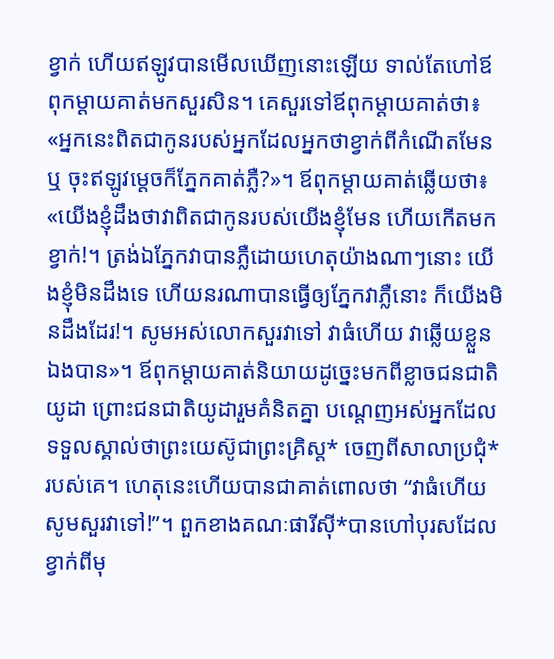ខ្វាក់ ហើយឥឡូវបានមើលឃើញនោះឡើយ ទាល់តែហៅឪពុកម្ដាយគាត់មកសួរសិន។ គេសួរទៅឪពុកម្ដាយគាត់ថា៖ «អ្នកនេះពិតជាកូនរបស់អ្នកដែលអ្នកថាខ្វាក់ពីកំណើតមែនឬ ចុះឥឡូវម្ដេចក៏ភ្នែកគាត់ភ្លឺ?»។ ឪពុកម្ដាយគាត់ឆ្លើយថា៖ «យើងខ្ញុំដឹងថាវាពិតជាកូនរបស់យើងខ្ញុំមែន ហើយកើតមកខ្វាក់!។ ត្រង់ឯភ្នែកវាបានភ្លឺដោយហេតុយ៉ាងណាៗនោះ យើងខ្ញុំមិនដឹងទេ ហើយនរណាបានធ្វើឲ្យភ្នែកវាភ្លឺនោះ ក៏យើងមិនដឹងដែរ!។ សូមអស់លោកសួរវាទៅ វាធំហើយ វាឆ្លើយខ្លួនឯងបាន»។ ឪពុកម្ដាយគាត់និយាយដូច្នេះមកពីខ្លាចជនជាតិយូដា ព្រោះជនជាតិយូដារួមគំនិតគ្នា បណ្ដេញអស់អ្នកដែលទទួលស្គាល់ថាព្រះយេស៊ូជាព្រះគ្រិស្ត* ចេញពីសាលាប្រជុំ*របស់គេ។ ហេតុនេះហើយបានជាគាត់ពោលថា “វាធំហើយ សូមសួរវាទៅ!”។ ពួកខាងគណៈផារីស៊ី*បានហៅបុរសដែលខ្វាក់ពីមុ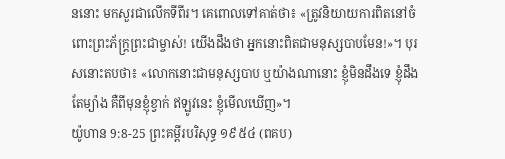ននោះ មកសួរជាលើកទីពីរ។ គេពោលទៅគាត់ថា៖ «ត្រូវនិយាយការពិតនៅចំពោះព្រះភ័ក្ត្រព្រះជាម្ចាស់! យើងដឹងថា អ្នកនោះពិតជាមនុស្សបាបមែន!»។ បុរសនោះតបថា៖ «លោកនោះជាមនុស្សបាប ឬយ៉ាងណានោះ ខ្ញុំមិនដឹងទេ ខ្ញុំដឹងតែម្យ៉ាង គឺពីមុនខ្ញុំខ្វាក់ ឥឡូវនេះ ខ្ញុំមើលឃើញ»។
យ៉ូហាន 9:8-25 ព្រះគម្ពីរបរិសុទ្ធ ១៩៥៤ (ពគប)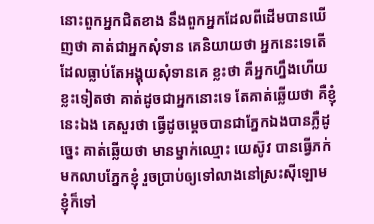នោះពួកអ្នកជិតខាង នឹងពួកអ្នកដែលពីដើមបានឃើញថា គាត់ជាអ្នកសុំទាន គេនិយាយថា អ្នកនេះទេតើ ដែលធ្លាប់តែអង្គុយសុំទានគេ ខ្លះថា គឺអ្នកហ្នឹងហើយ ខ្លះទៀតថា គាត់ដូចជាអ្នកនោះទេ តែគាត់ឆ្លើយថា គឺខ្ញុំនេះឯង គេសួរថា ធ្វើដូចម្តេចបានជាភ្នែកឯងបានភ្លឺដូច្នេះ គាត់ឆ្លើយថា មានម្នាក់ឈ្មោះ យេស៊ូវ បានធ្វើភក់មកលាបភ្នែកខ្ញុំ រួចប្រាប់ឲ្យទៅលាងនៅស្រះស៊ីឡោម ខ្ញុំក៏ទៅ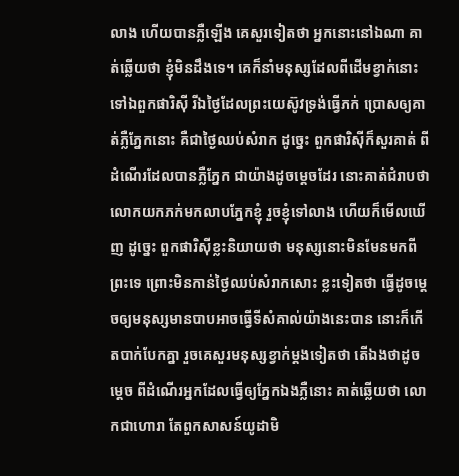លាង ហើយបានភ្លឺឡើង គេសួរទៀតថា អ្នកនោះនៅឯណា គាត់ឆ្លើយថា ខ្ញុំមិនដឹងទេ។ គេក៏នាំមនុស្សដែលពីដើមខ្វាក់នោះ ទៅឯពួកផារិស៊ី រីឯថ្ងៃដែលព្រះយេស៊ូវទ្រង់ធ្វើភក់ ប្រោសឲ្យគាត់ភ្លឺភ្នែកនោះ គឺជាថ្ងៃឈប់សំរាក ដូច្នេះ ពួកផារិស៊ីក៏សួរគាត់ ពីដំណើរដែលបានភ្លឺភ្នែក ជាយ៉ាងដូចម្តេចដែរ នោះគាត់ជំរាបថា លោកយកភក់មកលាបភ្នែកខ្ញុំ រួចខ្ញុំទៅលាង ហើយក៏មើលឃើញ ដូច្នេះ ពួកផារិស៊ីខ្លះនិយាយថា មនុស្សនោះមិនមែនមកពីព្រះទេ ព្រោះមិនកាន់ថ្ងៃឈប់សំរាកសោះ ខ្លះទៀតថា ធ្វើដូចម្តេចឲ្យមនុស្សមានបាបអាចធ្វើទីសំគាល់យ៉ាងនេះបាន នោះក៏កើតបាក់បែកគ្នា រួចគេសួរមនុស្សខ្វាក់ម្តងទៀតថា តើឯងថាដូចម្តេច ពីដំណើរអ្នកដែលធ្វើឲ្យភ្នែកឯងភ្លឺនោះ គាត់ឆ្លើយថា លោកជាហោរា តែពួកសាសន៍យូដាមិ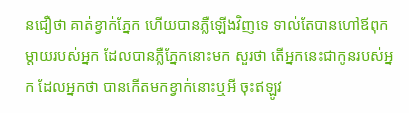នជឿថា គាត់ខ្វាក់ភ្នែក ហើយបានភ្លឺឡើងវិញទេ ទាល់តែបានហៅឪពុកម្តាយរបស់អ្នក ដែលបានភ្លឺភ្នែកនោះមក សួរថា តើអ្នកនេះជាកូនរបស់អ្នក ដែលអ្នកថា បានកើតមកខ្វាក់នោះឬអី ចុះឥឡូវ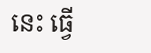នេះ ធ្វើ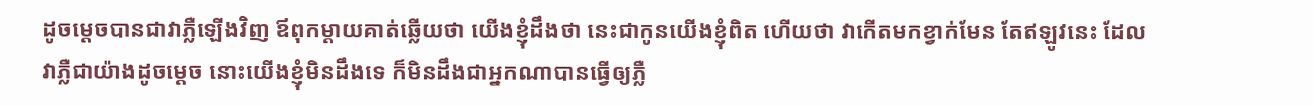ដូចម្តេចបានជាវាភ្លឺឡើងវិញ ឪពុកម្តាយគាត់ឆ្លើយថា យើងខ្ញុំដឹងថា នេះជាកូនយើងខ្ញុំពិត ហើយថា វាកើតមកខ្វាក់មែន តែឥឡូវនេះ ដែលវាភ្លឺជាយ៉ាងដូចម្តេច នោះយើងខ្ញុំមិនដឹងទេ ក៏មិនដឹងជាអ្នកណាបានធ្វើឲ្យភ្លឺ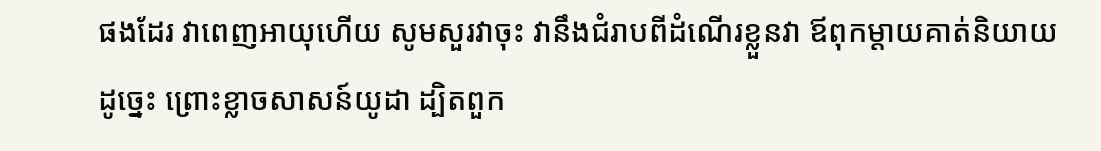ផងដែរ វាពេញអាយុហើយ សូមសួរវាចុះ វានឹងជំរាបពីដំណើរខ្លួនវា ឪពុកម្តាយគាត់និយាយដូច្នេះ ព្រោះខ្លាចសាសន៍យូដា ដ្បិតពួក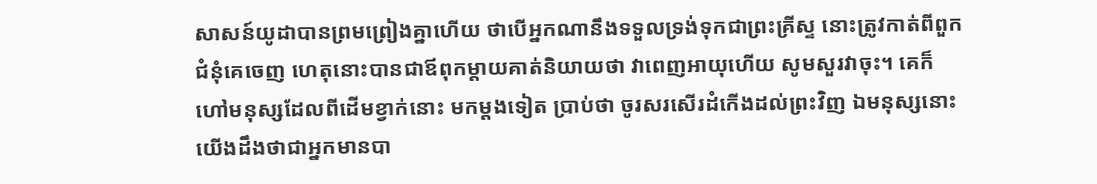សាសន៍យូដាបានព្រមព្រៀងគ្នាហើយ ថាបើអ្នកណានឹងទទួលទ្រង់ទុកជាព្រះគ្រីស្ទ នោះត្រូវកាត់ពីពួកជំនុំគេចេញ ហេតុនោះបានជាឪពុកម្តាយគាត់និយាយថា វាពេញអាយុហើយ សូមសួរវាចុះ។ គេក៏ហៅមនុស្សដែលពីដើមខ្វាក់នោះ មកម្តងទៀត ប្រាប់ថា ចូរសរសើរដំកើងដល់ព្រះវិញ ឯមនុស្សនោះ យើងដឹងថាជាអ្នកមានបា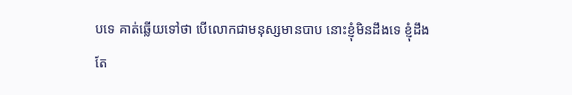បទេ គាត់ឆ្លើយទៅថា បើលោកជាមនុស្សមានបាប នោះខ្ញុំមិនដឹងទេ ខ្ញុំដឹងតែ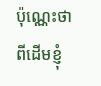ប៉ុណ្ណេះថា ពីដើមខ្ញុំ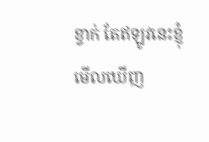ខ្វាក់ តែឥឡូវនេះខ្ញុំមើលឃើញ